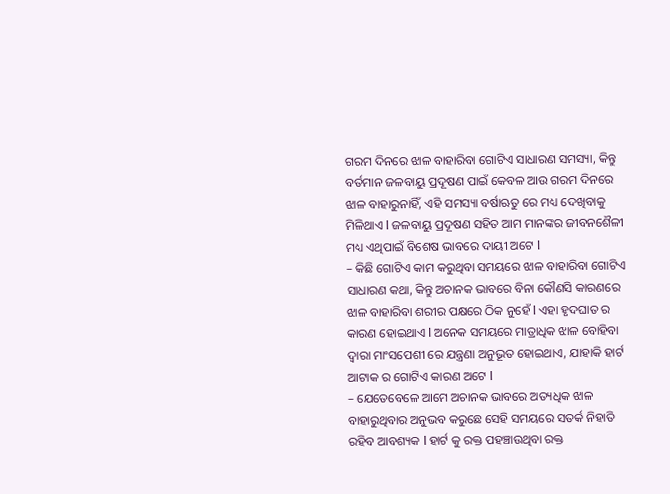ଗରମ ଦିନରେ ଝାଳ ବାହାରିବା ଗୋଟିଏ ସାଧାରଣ ସମସ୍ୟା, କିନ୍ତୁ ବର୍ତମାନ ଜଳବାୟୁ ପ୍ରଦୂଷଣ ପାଇଁ କେବଳ ଆଉ ଗରମ ଦିନରେ ଝାଳ ବାହାରୁନାହିଁ, ଏହି ସମସ୍ୟା ବର୍ଷାଋତୁ ରେ ମଧ୍ୟ ଦେଖିବାକୁ ମିଳିଥାଏ l ଜଳବାୟୁ ପ୍ରଦୂଷଣ ସହିତ ଆମ ମାନଙ୍କର ଜୀବନଶୈଳୀ ମଧ୍ୟ ଏଥିପାଇଁ ବିଶେଷ ଭାବରେ ଦାୟୀ ଅଟେ l
– କିଛି ଗୋଟିଏ କାମ କରୁଥିବା ସମୟରେ ଝାଳ ବାହାରିବା ଗୋଟିଏ ସାଧାରଣ କଥା, କିନ୍ତୁ ଅଚାନକ ଭାବରେ ବିନା କୌଣସି କାରଣରେ ଝାଳ ବାହାରିବା ଶରୀର ପକ୍ଷରେ ଠିକ ନୁହେଁ l ଏହା ହୃଦଘାତ ର କାରଣ ହୋଇଥାଏ l ଅନେକ ସମୟରେ ମାତ୍ରାଧିକ ଝାଳ ବୋହିବା ଦ୍ୱାରା ମାଂସପେଶୀ ରେ ଯନ୍ତ୍ରଣା ଅନୁଭୂତ ହୋଇଥାଏ, ଯାହାକି ହାର୍ଟ ଆଟାକ ର ଗୋଟିଏ କାରଣ ଅଟେ l
– ଯେତେବେଳେ ଆମେ ଅଚାନକ ଭାବରେ ଅତ୍ୟଧିକ ଝାଳ ବାହାରୁଥିବାର ଅନୁଭବ କରୁଛେ ସେହି ସମୟରେ ସତର୍କ ନିହାତି ରହିବ ଆବଶ୍ୟକ l ହାର୍ଟ କୁ ରକ୍ତ ପହଞ୍ଚାଉଥିବା ରକ୍ତ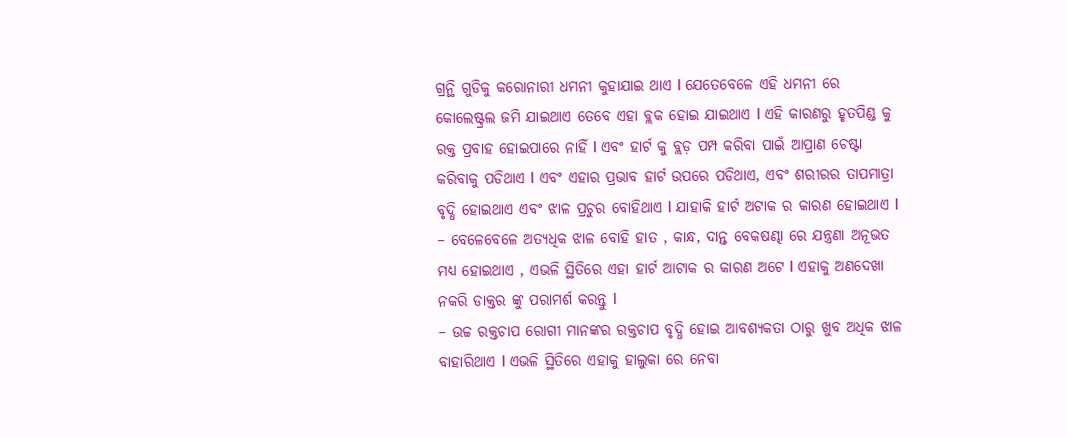ଗ୍ରନ୍ଥି ଗୁଡିକୁ କରୋନାରୀ ଧମନୀ କୁହାଯାଇ ଥାଏ l ଯେତେବେଳେ ଏହି ଧମନୀ ରେ କୋଲେଷ୍ଟ୍ରଲ ଜମି ଯାଇଥାଏ ତେବେ ଏହା ବ୍ଲକ ହୋଇ ଯାଇଥାଏ l ଏହି କାରଣରୁ ହୃତପିଣ୍ଡ କୁ ରକ୍ତ ପ୍ରବାହ ହୋଇପାରେ ନାହିଁ l ଏବଂ ହାର୍ଟ କୁ ବ୍ଲଡ଼ ପମ୍ପ କରିବା ପାଇଁ ଆପ୍ରାଣ ଚେଷ୍ଟା କରିବାକୁ ପଡିଥାଏ l ଏବଂ ଏହାର ପ୍ରଭାବ ହାର୍ଟ ଉପରେ ପଡିଥାଏ, ଏବଂ ଶରୀରର ତାପମାତ୍ରା ବୃଦ୍ଧି ହୋଇଥାଏ ଏବଂ ଝାଳ ପ୍ରଚୁର ବୋହିଥାଏ l ଯାହାକି ହାର୍ଟ ଅଟାକ ର କାରଣ ହୋଇଥାଏ l
– ବେଳେବେଳେ ଅତ୍ୟଧିକ ଝାଳ ବୋହି ହାତ , କାନ୍ଧ, ଦାନ୍ତ ବେକଷଣ୍ଢା ରେ ଯନ୍ତ୍ରଣା ଅନୂଭତ ମଧ୍ୟ ହୋଇଥାଏ , ଏଭଳି ସ୍ଥିତିରେ ଏହା ହାର୍ଟ ଆଟାକ ର କାରଣ ଅଟେ l ଏହାକୁ ଅଣଦେଖା ନକରି ଡାକ୍ତର ଙ୍କୁ ପରାମର୍ଶ କରନ୍ତୁ l
– ଉଚ୍ଚ ରକ୍ତଚାପ ରୋଗୀ ମାନଙ୍କର ରକ୍ତଚାପ ବୃଦ୍ଧି ହୋଇ ଆବଶ୍ୟକତା ଠାରୁ ଖୁବ ଅଧିକ ଝାଳ ବାହାରିଥାଏ l ଏଭଳି ସ୍ଥିତିରେ ଏହାକୁ ହାଲୁକା ରେ ନେବା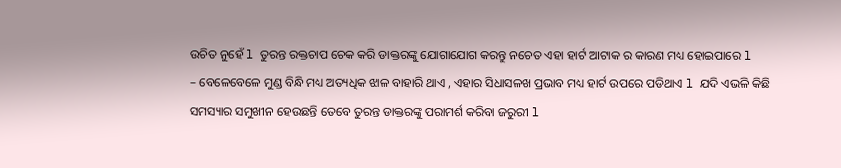ଉଚିତ ନୁହେଁ l ତୁରନ୍ତ ରକ୍ତଚାପ ଚେକ କରି ଡାକ୍ତରଙ୍କୁ ଯୋଗାଯୋଗ କରନ୍ତୁ ନଚେତ ଏହା ହାର୍ଟ ଆଟାକ ର କାରଣ ମଧ୍ୟ ହୋଇପାରେ l
– ବେଳେବେଳେ ମୁଣ୍ଡ ବିନ୍ଧି ମଧ୍ୟ ଅତ୍ୟଧିକ ଝାଳ ବାହାରି ଥାଏ , ଏହାର ସିଧାସଳଖ ପ୍ରଭାବ ମଧ୍ୟ ହାର୍ଟ ଉପରେ ପଡିଥାଏ l ଯଦି ଏଭଳି କିଛି ସମସ୍ୟାର ସମୁଖୀନ ହେଉଛନ୍ତି ତେବେ ତୁରନ୍ତ ଡାକ୍ତରଙ୍କୁ ପରାମର୍ଶ କରିବା ଜରୁରୀ l